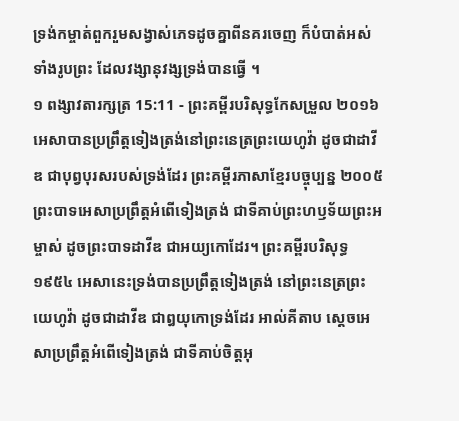ទ្រង់កម្ចាត់ពួករួមសង្វាស់ភេទដូចគ្នាពីនគរចេញ ក៏បំបាត់អស់ទាំងរូបព្រះ ដែលវង្សានុវង្សទ្រង់បានធ្វើ ។
១ ពង្សាវតារក្សត្រ 15:11 - ព្រះគម្ពីរបរិសុទ្ធកែសម្រួល ២០១៦ អេសាបានប្រព្រឹត្តទៀងត្រង់នៅព្រះនេត្រព្រះយេហូវ៉ា ដូចជាដាវីឌ ជាបុព្វបុរសរបស់ទ្រង់ដែរ ព្រះគម្ពីរភាសាខ្មែរបច្ចុប្បន្ន ២០០៥ ព្រះបាទអេសាប្រព្រឹត្តអំពើទៀងត្រង់ ជាទីគាប់ព្រះហឫទ័យព្រះអម្ចាស់ ដូចព្រះបាទដាវីឌ ជាអយ្យកោដែរ។ ព្រះគម្ពីរបរិសុទ្ធ ១៩៥៤ អេសានេះទ្រង់បានប្រព្រឹត្តទៀងត្រង់ នៅព្រះនេត្រព្រះយេហូវ៉ា ដូចជាដាវីឌ ជាឰយុកោទ្រង់ដែរ អាល់គីតាប ស្តេចអេសាប្រព្រឹត្តអំពើទៀងត្រង់ ជាទីគាប់ចិត្តអុ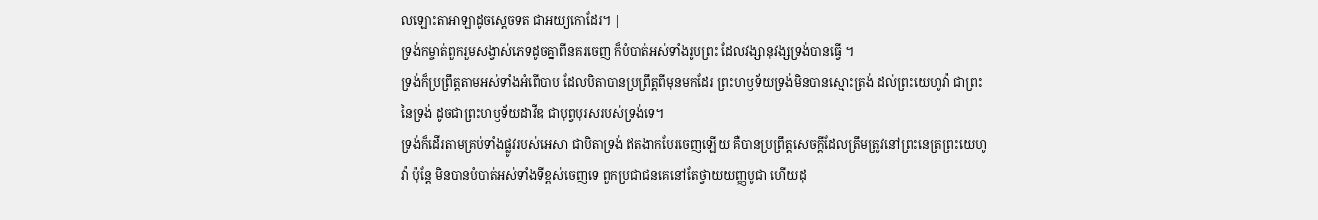លឡោះតាអាឡាដូចស្តេចទត ជាអយ្យកោដែរ។ |
ទ្រង់កម្ចាត់ពួករួមសង្វាស់ភេទដូចគ្នាពីនគរចេញ ក៏បំបាត់អស់ទាំងរូបព្រះ ដែលវង្សានុវង្សទ្រង់បានធ្វើ ។
ទ្រង់ក៏ប្រព្រឹត្តតាមអស់ទាំងអំពើបាប ដែលបិតាបានប្រព្រឹត្តពីមុនមកដែរ ព្រះហឫទ័យទ្រង់មិនបានស្មោះត្រង់ ដល់ព្រះយេហូវ៉ា ជាព្រះនៃទ្រង់ ដូចជាព្រះហឫទ័យដាវីឌ ជាបុព្វបុរសរបស់ទ្រង់ទេ។
ទ្រង់ក៏ដើរតាមគ្រប់ទាំងផ្លូវរបស់អេសា ជាបិតាទ្រង់ ឥតងាកបែរចេញឡើយ គឺបានប្រព្រឹត្តសេចក្ដីដែលត្រឹមត្រូវនៅព្រះនេត្រព្រះយេហូវ៉ា ប៉ុន្តែ មិនបានបំបាត់អស់ទាំងទីខ្ពស់ចេញទេ ពួកប្រជាជនគេនៅតែថ្វាយយញ្ញបូជា ហើយដុ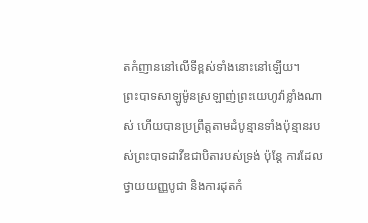តកំញាននៅលើទីខ្ពស់ទាំងនោះនៅឡើយ។
ព្រះបាទសាឡូម៉ូនស្រឡាញ់ព្រះយេហូវ៉ាខ្លាំងណាស់ ហើយបានប្រព្រឹត្តតាមដំបូន្មានទាំងប៉ុន្មានរបស់ព្រះបាទដាវីឌជាបិតារបស់ទ្រង់ ប៉ុន្តែ ការដែលថ្វាយយញ្ញបូជា និងការដុតកំ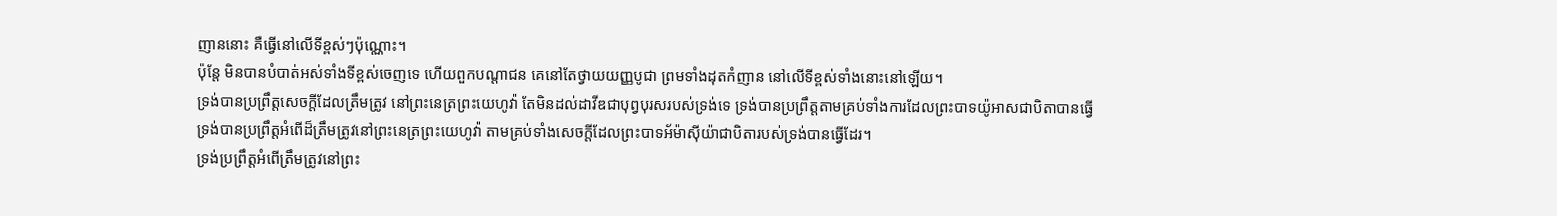ញាននោះ គឺធ្វើនៅលើទីខ្ពស់ៗប៉ុណ្ណោះ។
ប៉ុន្តែ មិនបានបំបាត់អស់ទាំងទីខ្ពស់ចេញទេ ហើយពួកបណ្ដាជន គេនៅតែថ្វាយយញ្ញបូជា ព្រមទាំងដុតកំញាន នៅលើទីខ្ពស់ទាំងនោះនៅឡើយ។
ទ្រង់បានប្រព្រឹត្តសេចក្ដីដែលត្រឹមត្រូវ នៅព្រះនេត្រព្រះយេហូវ៉ា តែមិនដល់ដាវីឌជាបុព្វបុរសរបស់ទ្រង់ទេ ទ្រង់បានប្រព្រឹត្តតាមគ្រប់ទាំងការដែលព្រះបាទយ៉ូអាសជាបិតាបានធ្វើ
ទ្រង់បានប្រព្រឹត្តអំពើដ៏ត្រឹមត្រូវនៅព្រះនេត្រព្រះយេហូវ៉ា តាមគ្រប់ទាំងសេចក្ដីដែលព្រះបាទអ័ម៉ាស៊ីយ៉ាជាបិតារបស់ទ្រង់បានធ្វើដែរ។
ទ្រង់ប្រព្រឹត្តអំពើត្រឹមត្រូវនៅព្រះ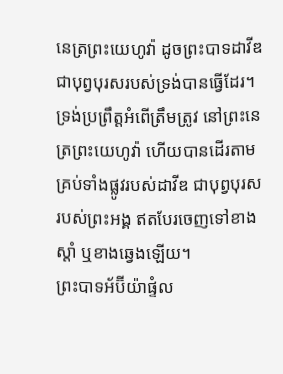នេត្រព្រះយេហូវ៉ា ដូចព្រះបាទដាវីឌជាបុព្វបុរសរបស់ទ្រង់បានធ្វើដែរ។
ទ្រង់ប្រព្រឹត្តអំពើត្រឹមត្រូវ នៅព្រះនេត្រព្រះយេហូវ៉ា ហើយបានដើរតាមគ្រប់ទាំងផ្លូវរបស់ដាវីឌ ជាបុព្វបុរសរបស់ព្រះអង្គ ឥតបែរចេញទៅខាងស្តាំ ឬខាងឆ្វេងឡើយ។
ព្រះបាទអ័ប៊ីយ៉ាផ្ទំល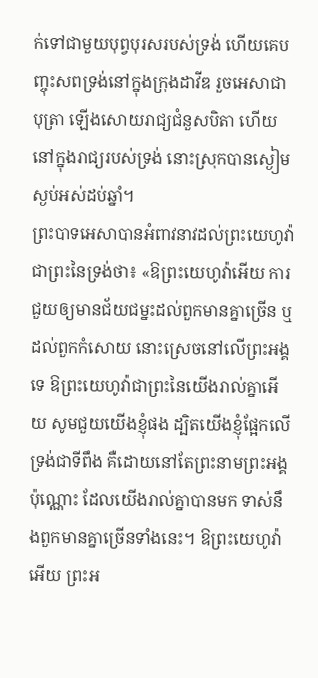ក់ទៅជាមួយបុព្វបុរសរបស់ទ្រង់ ហើយគេបញ្ចុះសពទ្រង់នៅក្នុងក្រុងដាវីឌ រួចអេសាជាបុត្រា ឡើងសោយរាជ្យជំនួសបិតា ហើយនៅក្នុងរាជ្យរបស់ទ្រង់ នោះស្រុកបានស្ងៀមស្ងប់អស់ដប់ឆ្នាំ។
ព្រះបាទអេសាបានអំពាវនាវដល់ព្រះយេហូវ៉ា ជាព្រះនៃទ្រង់ថា៖ «ឱព្រះយេហូវ៉ាអើយ ការជួយឲ្យមានជ័យជម្នះដល់ពួកមានគ្នាច្រើន ឬដល់ពួកកំសោយ នោះស្រេចនៅលើព្រះអង្គទេ ឱព្រះយេហូវ៉ាជាព្រះនៃយើងរាល់គ្នាអើយ សូមជួយយើងខ្ញុំផង ដ្បិតយើងខ្ញុំផ្អែកលើទ្រង់ជាទីពឹង គឺដោយនៅតែព្រះនាមព្រះអង្គប៉ុណ្ណោះ ដែលយើងរាល់គ្នាបានមក ទាស់នឹងពួកមានគ្នាច្រើនទាំងនេះ។ ឱព្រះយេហូវ៉ាអើយ ព្រះអ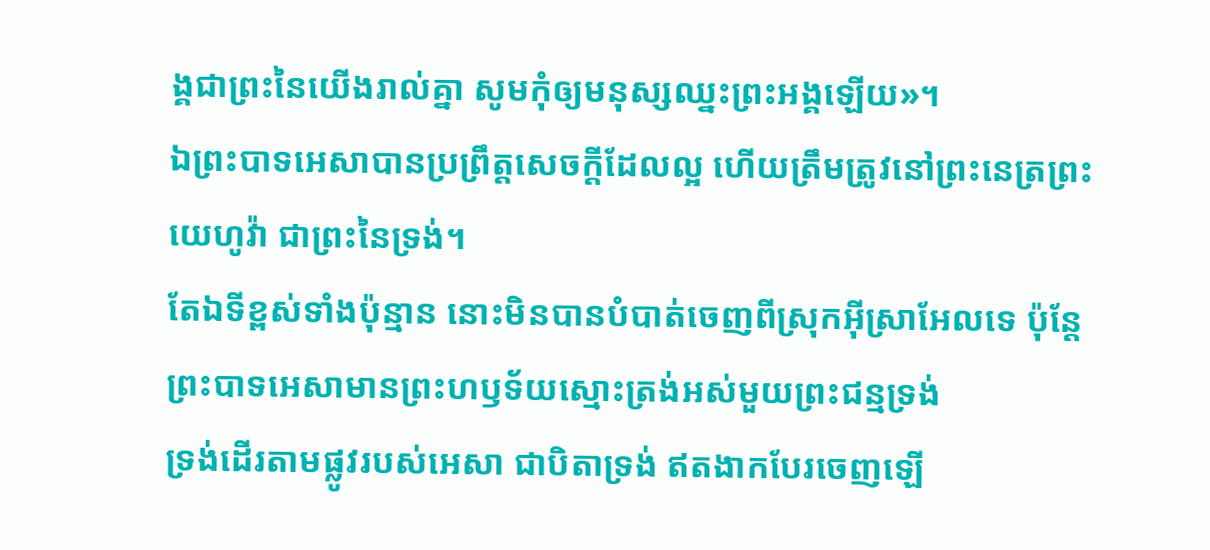ង្គជាព្រះនៃយើងរាល់គ្នា សូមកុំឲ្យមនុស្សឈ្នះព្រះអង្គឡើយ»។
ឯព្រះបាទអេសាបានប្រព្រឹត្តសេចក្ដីដែលល្អ ហើយត្រឹមត្រូវនៅព្រះនេត្រព្រះយេហូវ៉ា ជាព្រះនៃទ្រង់។
តែឯទីខ្ពស់ទាំងប៉ុន្មាន នោះមិនបានបំបាត់ចេញពីស្រុកអ៊ីស្រាអែលទេ ប៉ុន្តែ ព្រះបាទអេសាមានព្រះហឫទ័យស្មោះត្រង់អស់មួយព្រះជន្មទ្រង់
ទ្រង់ដើរតាមផ្លូវរបស់អេសា ជាបិតាទ្រង់ ឥតងាកបែរចេញឡើ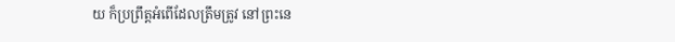យ ក៏ប្រព្រឹត្តអំពើដែលត្រឹមត្រូវ នៅព្រះនេ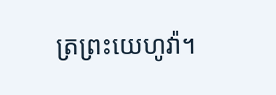ត្រព្រះយេហូវ៉ា។